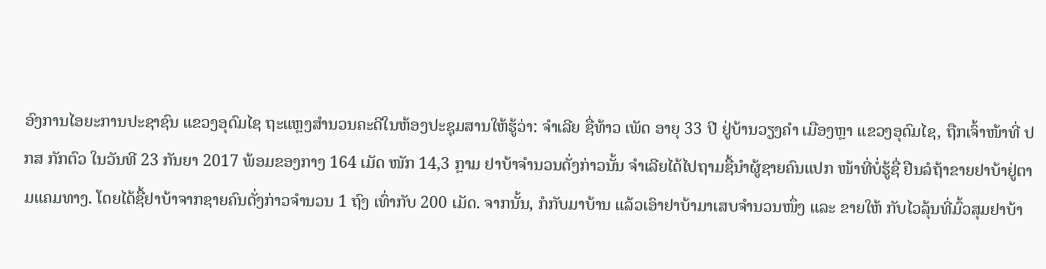ອົງການໄອຍະການປະຊາຊົນ ແຂວງອຸດົມໄຊ ຖະແຫຼງສຳນວນຄະດີໃນຫ້ອງປະຊຸມສານໃຫ້ຮູ້ວ່າ: ຈຳເລີຍ ຊື່ທ້າວ ເພັດ ອາຍຸ 33 ປີ ຢູ່ບ້ານວຽງຄໍາ ເມືອງຫຼາ ແຂວງອຸດົມໄຊ, ຖືກເຈົ້າໜ້າທີ່ ປກສ ກັກຕົວ ໃນວັນທີ 23 ກັນຍາ 2017 ພ້ອມຂອງກາງ 164 ເມັດ ໜັກ 14,3 ກຼາມ ຢາບ້າຈຳນວນດັ່ງກ່າວນັ້ນ ຈຳເລີຍໄດ້ໄປຖາມຊື້ນຳຜູ້ຊາຍຄົນແປກ ໜ້າທີ່ບໍ່ຮູ້ຊື່ ຢືນລໍຖ້າຂາຍຢາບ້າຢູ່ຕາມແຄມທາງ. ໂດຍໄດ້ຊື້ຢາບ້າຈາກຊາຍຄົນດັ່ງກ່າວຈຳນວນ 1 ຖົງ ເທົ່າກັບ 200 ເມັດ. ຈາກນັ້ນ, ກໍກັບມາບ້ານ ແລ້ວເອົາຢາບ້າມາເສບຈຳນວນໜຶ່ງ ແລະ ຂາຍໃຫ້ ກັບໄວລຸ້ນທີ່ມົ້ວສຸມຢາບ້າ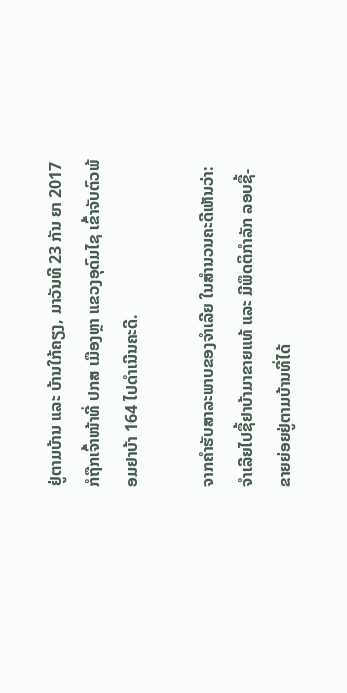ຢູ່ຕາມບ້ານ ແລະ ບ້ານໃກ້ຄຽງ, ມາວັນທີ 23 ກັນ ຍາ 2017 ກໍຖືກເຈົ້າໜ້າທີ່ ປກສ ເມືອງຫຼາ ແຂວງອຸດົມໄຊ ເຂົ້າຈັບຕົວພ້ອມຢາບ້າ 164 ໄປດຳເນີນຄະດີ.

ຈາກຄຳຮັບສາລະພາບຂອງຈຳເລີຍ ໃນສຳນວນຄະດີເຫັນວ່າ: ຈຳເລີຍໄປຊື້ຢາບ້າມາຂາຍແທ້ ແລະ ມີພຶດຕິກຳລັກ ລອບຊື້-ຂາຍຍ່ອຍຢູ່ຕາມບ້ານທີ່ໄດ້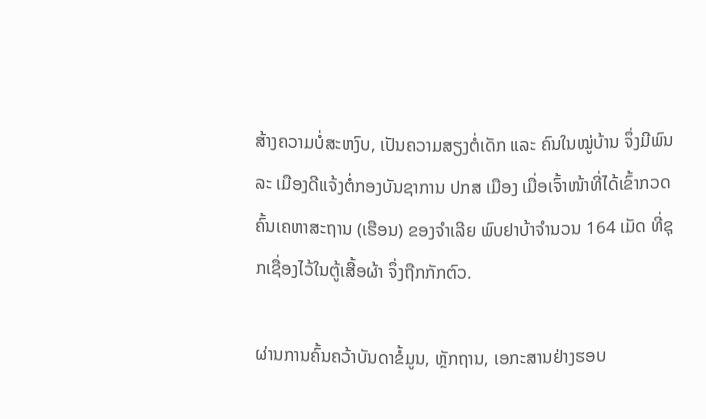ສ້າງຄວາມບໍ່ສະຫງົບ, ເປັນຄວາມສຽງຕໍ່ເດັກ ແລະ ຄົນໃນໝູ່ບ້ານ ຈຶ່ງມີພົນລະ ເມືອງດີແຈ້ງຕໍ່ກອງບັນຊາການ ປກສ ເມືອງ ເມື່ອເຈົ້າໜ້າທີ່ໄດ້ເຂົ້າກວດຄົ້ນເຄຫາສະຖານ (ເຮືອນ) ຂອງຈຳເລີຍ ພົບຢາບ້າຈຳນວນ 164 ເມັດ ທີ່ຊຸກເຊື່ອງໄວ້ໃນຕູ້ເສື້ອຜ້າ ຈຶ່ງຖືກກັກຕົວ.

ຜ່ານການຄົ້ນຄວ້າບັນດາຂໍ້ມູນ, ຫຼັກຖານ, ເອກະສານຢ່າງຮອບ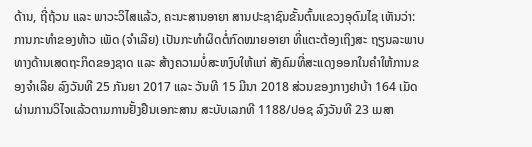ດ້ານ, ຖີ່ຖ້ວນ ແລະ ພາວະວິໄສແລ້ວ, ຄະນະສານອາຍາ ສານປະຊາຊົນຂັ້ນຕົ້ນແຂວງອຸດົມໄຊ ເຫັນວ່າ: ການກະທຳຂອງທ້າວ ເພັດ (ຈຳເລີຍ) ເປັນກະທຳຜິດຕໍ່ກົດໝາຍອາຍາ ທີ່ແຕະຕ້ອງເຖິງສະ ຖຽນລະພາບທາງດ້ານເສດຖະກິດຂອງຊາດ ແລະ ສ້າງຄວາມບໍ່ສະຫງົບໃຫ້ແກ່ ສັງຄົມທີ່ສະແດງອອກໃນຄຳໃຫ້ການຂອງຈຳເລີຍ ລົງວັນທີ 25 ກັນຍາ 2017 ແລະ ວັນທີ 15 ມີນາ 2018 ສ່ວນຂອງກາງຢາບ້າ 164 ເມັດ ຜ່ານການວິໄຈແລ້ວຕາມການຢັ້ງຢືນເອກະສານ ສະບັບເລກທີ 1188/ປອຊ ລົງວັນທີ 23 ເມສາ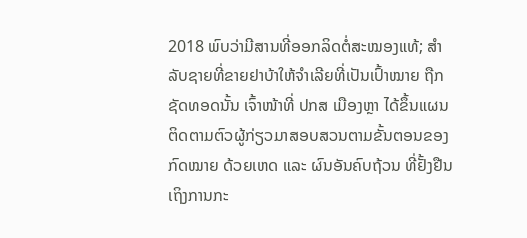2018 ພົບວ່າມີສານທີ່ອອກລິດຕໍ່ສະໝອງແທ້; ສຳລັບຊາຍທີ່ຂາຍຢາບ້າໃຫ້ຈຳເລີຍທີ່ເປັນເປົ້າໝາຍ ຖືກຊັດທອດນັ້ນ ເຈົ້າໜ້າທີ່ ປກສ ເມືອງຫຼາ ໄດ້ຂຶ້ນແຜນຕິດຕາມຕົວຜູ້ກ່ຽວມາສອບສວນຕາມຂັ້ນຕອນຂອງກົດໝາຍ ດ້ວຍເຫດ ແລະ ຜົນອັນຄົບຖ້ວນ ທີ່ຢັ້ງຢືນເຖິງການກະ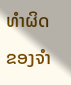ທຳຜິດຂອງຈຳ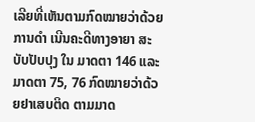ເລີຍທີ່ເຫັນຕາມກົດໝາຍວ່າດ້ວຍການດໍາ ເນີນຄະດີທາງອາຍາ ສະບັບປັບປຸງ ໃນ ມາດຕາ 146 ແລະ ມາດຕາ 75, 76 ກົດໝາຍວ່າດ້ວຍຢາເສບຕິດ ຕາມມາດ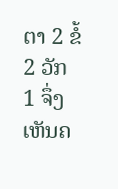ຕາ 2 ຂໍ້ 2 ວັກ 1 ຈຶ່ງເຫັນຄ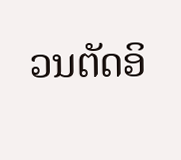ວນຕັດອິ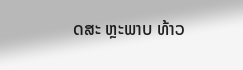ດສະ ຫຼະພາບ ທ້າວ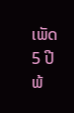ເພັດ 5 ປີ ພ້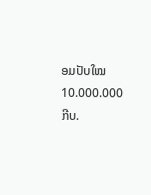ອມປັບໃໝ 10.000.000 ກີບ.